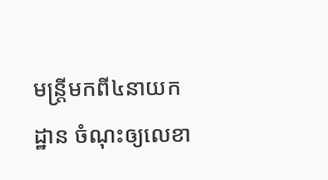មន្រ្តីមកពី៤នាយកដ្ឋាន ចំណុះឲ្យលេខា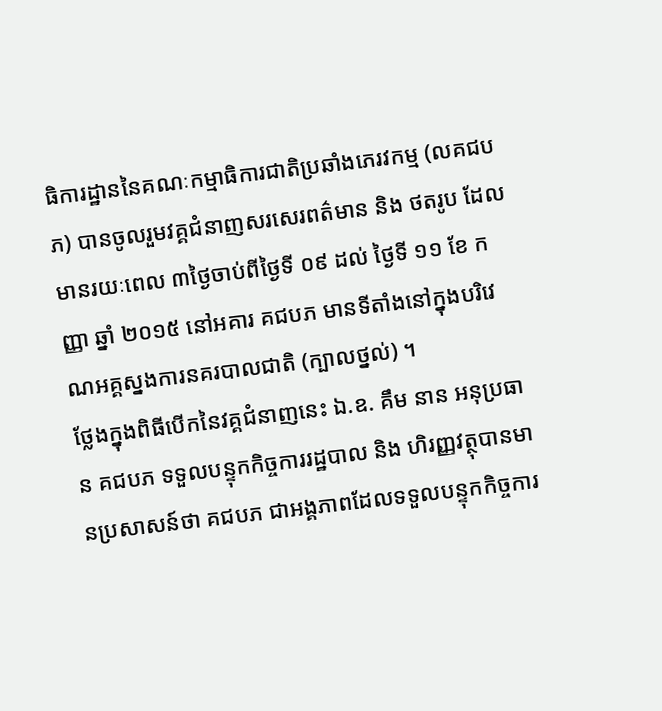ធិការដ្ឋាននៃគណៈកម្មាធិការជាតិប្រឆាំងភេរវកម្ម (លគជបភ) បានចូលរួមវគ្គជំនាញសរសេរពត៌មាន និង ថតរូប ដែលមានរយៈពេល ៣ថ្ងៃចាប់ពីថ្ងៃទី ០៩ ដល់ ថ្ងៃទី ១១ ខែ កញ្ញា ឆ្នាំ ២០១៥ នៅអគារ គជបភ មានទីតាំងនៅក្នុងបរិវេណអគ្គស្នងការនគរបាលជាតិ (ក្បាលថ្នល់) ។
ថ្លែងក្នុងពិធីបេីកនៃវគ្គជំនាញនេះ ឯ.ឧ. គឹម នាន អនុប្រធាន គជបភ ទទួលបន្ទុកកិច្ចការរដ្ឋបាល និង ហិរញ្ញវត្ថុបានមានប្រសាសន៍ថា គជបភ ជាអង្គភាពដែលទទួលបន្ទុកកិច្ចការ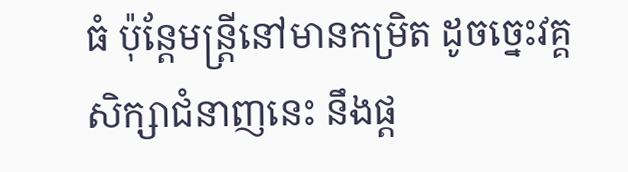ធំ ប៉ុន្តែមន្ត្រីនៅមានកម្រិត ដូចច្នេះវគ្គសិក្សាជំនាញនេះ នឹងផ្ត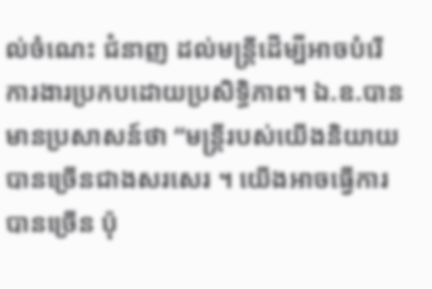ល់ចំណេះ ជំនាញ ដល់មន្រ្តីដេីម្បីអាចបំរេីការងារប្រកបដោយប្រសិទ្ធិភាព។ ឯ.ឧ.បានមានប្រសាសន៍ថា “មន្រ្តីរបស់យេីងនិយាយបានច្រេីនជាងសរសេរ ។ យេីងអាចធ្វេីការបានច្រេីន ប៉ុ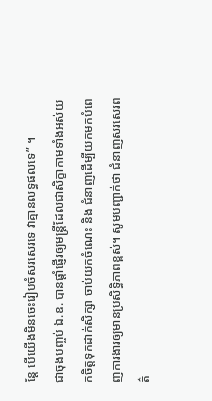ន្តែ បេីយេីងមិនចេះរៀបចំសរសេរទេ វាគ្មានលទ្ធផលទេ” ។
ជាចុងបញ្ចប់ ឯ.ឧ. បានផ្តាំផ្ញើរឲ្យមន្រ្តីដែលជាសិក្ខាកាមទាំងអស់យកចិត្តទុកដាក់សិក្សា ចាប់យកចំណេះ និង ជំនាញដេីម្បីយកមកបំពេញការងារឲ្យមានប្រសិទ្ធិភាពខ្ពស់។ សូមបញ្ជាក់ថា ជំនាញសរសេរពត៌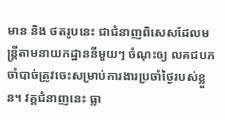មាន និង ថតរូបនេះ ជាជំនាញពិសេសដែលមន្រ្តីតាមនាយកដ្ឋាននីមួយៗ ចំណុះឲ្យ លគជបភ ចាំបាច់ត្រូវចេះសម្រាប់ការងារប្រចាំថ្ងៃរបស់ខ្លួន។ វគ្គជំនាញនេះ ធ្លា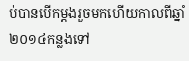ប់បានបេីកម្តងរួចមកហេីយកាលពីឆ្នាំ២០១៤កន្លងទៅ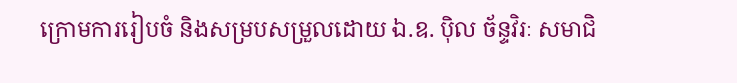ក្រោមការរៀបចំ និងសម្របសម្រួលដោយ ឯ.ឧ. ប៉ិល ច័ន្ទវិរៈ សមាជិ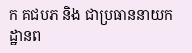ក គជបភ និង ជាប្រធាននាយកដ្ឋានព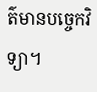ត៌មានបច្ចេកវិទ្យា។